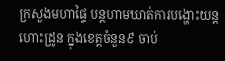ក្រសួងមហាផ្ទៃ បន្តហាមឃាត់ការបង្ហោះយន្តហោះដ្រូន ក្នុងខេត្តចំនួន៩ ចាប់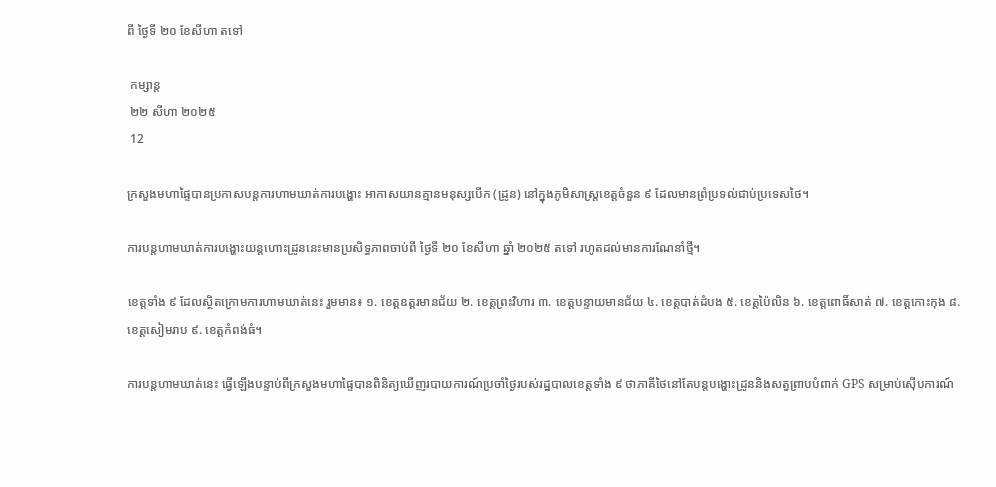ពី ថ្ងៃទី ២០ ខែសីហា តទៅ

 កម្សាន្ត
 ២២ សីហា ២០២៥
 12

ក្រសួងមហាផ្ទៃបានប្រកាសបន្តការហាមឃាត់ការបង្ហោះ អាកាសយានគ្មានមនុស្សបើក (ដ្រូន) នៅក្នុងភូមិសាស្ត្រខេត្តចំនួន ៩ ដែលមានព្រំប្រទល់ជាប់ប្រទេសថៃ។

ការបន្តហាមឃាត់ការបង្ហោះយន្តហោះដ្រូននេះមានប្រសិទ្ធភាពចាប់ពី ថ្ងៃទី ២០ ខែសីហា ឆ្នាំ ២០២៥ តទៅ រហូតដល់មានការណែនាំថ្មី។

ខេត្តទាំង ៩ ដែលស្ថិតក្រោមការហាមឃាត់នេះ រួមមាន៖ ១. ខេត្តឧត្តរមានជ័យ ២. ខេត្តព្រះវិហារ ៣. ខេត្តបន្ទាយមានជ័យ ៤. ខេត្តបាត់ដំបង ៥. ខេត្តប៉ៃលិន ៦. ខេត្តពោធិ៍សាត់ ៧. ខេត្តកោះកុង ៨. ខេត្តសៀមរាប ៩. ខេត្តកំពង់ធំ។

ការបន្តហាមឃាត់នេះ ធ្វើឡើងបន្ទាប់ពីក្រសួងមហាផ្ទៃបានពិនិត្យឃើញរបាយការណ៍ប្រចាំថ្ងៃរបស់រដ្ឋបាលខេត្តទាំង ៩ ថាភាគីថៃនៅតែបន្តបង្ហោះដ្រូននិងសត្វព្រាបបំពាក់ GPS សម្រាប់ស៊ើបការណ៍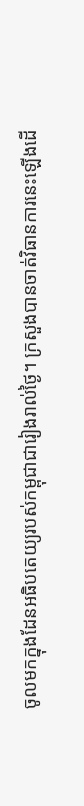ចូលមកក្នុងដែនអធិបតេយ្យរបស់កម្ពុជាជារៀងរាល់ថ្ងៃ។ ក្រសួងបានចាត់វិធានការនេះឡើងដើ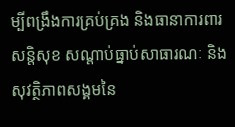ម្បីពង្រឹងការគ្រប់គ្រង និងធានាការពារសន្តិសុខ សណ្ដាប់ធ្នាប់សាធារណៈ និងសុវត្ថិភាពសង្គមនៃ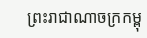ព្រះរាជាណាចក្រកម្ពុ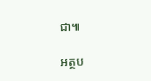ជា៕

អត្ថប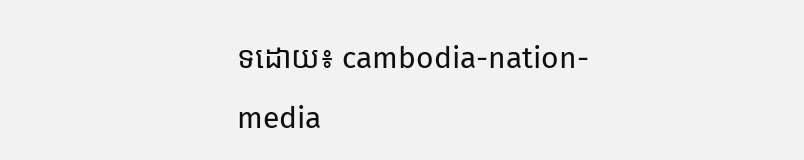ទដោយ៖ cambodia-nation-media